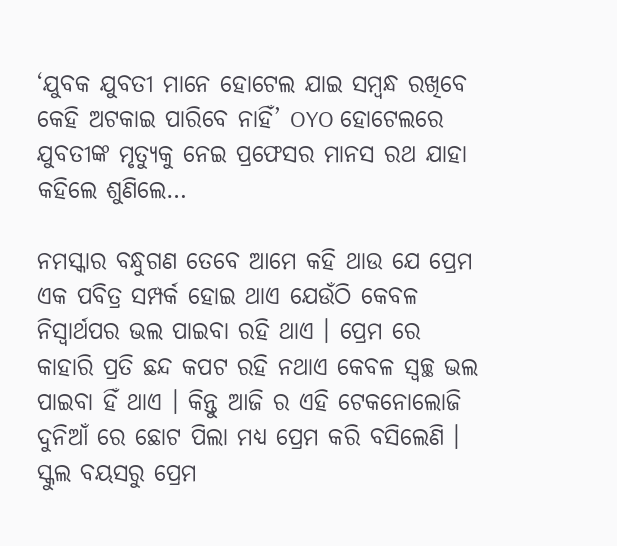‘ଯୁବକ ଯୁବତୀ ମାନେ ହୋଟେଲ ଯାଇ ସମ୍ବନ୍ଧ ରଖିବେ କେହି ଅଟକାଇ ପାରିବେ ନାହିଁ’ OYO ହୋଟେଲରେ ଯୁବତୀଙ୍କ ମୃତ୍ୟୁକୁ ନେଇ ପ୍ରଫେସର ମାନସ ରଥ ଯାହା କହିଲେ ଶୁଣିଲେ…

ନମସ୍କାର ବନ୍ଧୁଗଣ ତେବେ ଆମେ କହି ଥାଉ ଯେ ପ୍ରେମ ଏକ ପବିତ୍ର ସମ୍ପର୍କ ହୋଇ ଥାଏ ଯେଉଁଠି କେବଳ ନିସ୍ଵାର୍ଥପର ଭଲ ପାଇବା ରହି ଥାଏ । ପ୍ରେମ ରେ କାହାରି ପ୍ରତି ଛନ୍ଦ କପଟ ରହି ନଥାଏ କେବଳ ସ୍ୱଚ୍ଛ ଭଲ ପାଇବା ହିଁ ଥାଏ । କିନ୍ତୁ ଆଜି ର ଏହି ଟେକନୋଲୋଜି ଦୁନିଆଁ ରେ ଛୋଟ ପିଲା ମଧ୍ୟ ପ୍ରେମ କରି ବସିଲେଣି । ସ୍କୁଲ ବୟସରୁ ପ୍ରେମ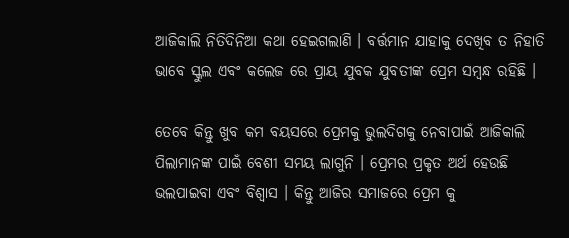ଆଜିକାଲି ନିତିଦିନିଆ କଥା ହେଇଗଲାଣି । ବର୍ତ୍ତମାନ ଯାହାକୁ ଦେଖିବ ତ ନିହାତି ଭାବେ ସ୍କୁଲ ଏବଂ କଲେଜ ରେ ପ୍ରାୟ ଯୁବକ ଯୁବତୀଙ୍କ ପ୍ରେମ ସମ୍ବନ୍ଧ ରହିଛି ।

ତେବେ କିନ୍ତୁ ଖୁବ କମ ବୟସରେ ପ୍ରେମକୁ ଭୁଲଦିଗକୁ ନେବାପାଇଁ ଆଜିକାଲି ପିଲାମାନଙ୍କ ପାଇଁ ବେଶୀ ସମୟ ଲାଗୁନି । ପ୍ରେମର ପ୍ରକୃତ ଅର୍ଥ ହେଉଛି ଭଲପାଇବା ଏବଂ ବିଶ୍ୱାସ । କିନ୍ତୁ ଆଜିର ସମାଜରେ ପ୍ରେମ କୁ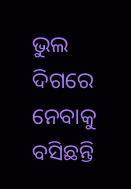ଭୁଲ ଦିଗରେ ନେବାକୁ ବସିଛନ୍ତି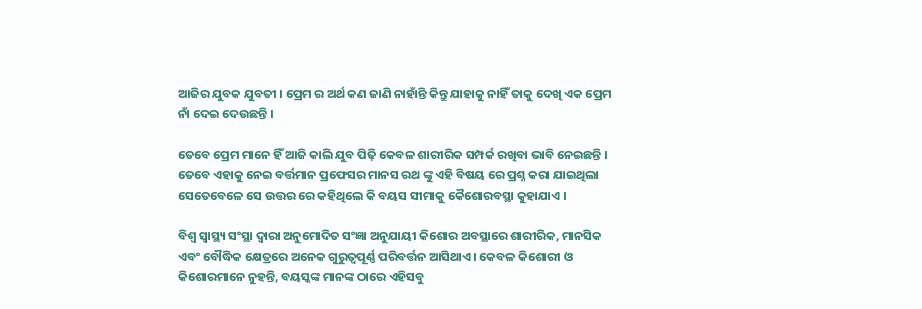ଆଜିର ଯୁବକ ଯୁବତୀ । ପ୍ରେମ ର ଅର୍ଥ କଣ ଜାଣି ନାହାଁନ୍ତି କିନ୍ତୁ ଯାହାକୁ ନାହିଁ ତାକୁ ଦେଖି ଏକ ପ୍ରେମ ନାଁ ଦେଇ ଦେଉଛନ୍ତି ।

ତେବେ ପ୍ରେମ ମାନେ ହିଁ ଆଜି କାଲି ଯୁବ ପିଢ଼ି କେବଳ ଶାରୀରିକ ସମ୍ପର୍କ ରଖିବା ଭାବି ନେଇଛନ୍ତି । ତେବେ ଏହାକୁ ନେଇ ବର୍ତ୍ତମାନ ପ୍ରଫେସର ମାନସ ରଥ ଙ୍କୁ ଏହି ବିଷୟ ରେ ପ୍ରଶ୍ନ କରା ଯାଇଥିଲା ସେତେବେଳେ ସେ ଉତ୍ତର ରେ କହିଥିଲେ କି ବୟସ ସୀମାକୁ କୈଶୋରବସ୍ଥା କୁହାଯାଏ ।

ବିଶ୍ଵ ସ୍ୱାସ୍ଥ୍ୟ ସଂସ୍ଥା ଦ୍ଵାରା ଅନୁମୋଦିତ ସଂଜ୍ଞା ଅନୁଯାୟୀ କିଶୋର ଅବସ୍ଥାରେ ଶାରୀରିକ, ମାନସିକ ଏବଂ ବୌଦ୍ଧିକ କ୍ଷେତ୍ରରେ ଅନେକ ଗୁରୁତ୍ଵପୂର୍ଣ୍ଣ ପରିବର୍ତ୍ତନ ଆସିଥାଏ । କେବଳ କିଶୋରୀ ଓ କିଶୋରମାନେ ନୁହନ୍ତି, ବୟସ୍କଙ୍କ ମାନଙ୍କ ଠାରେ ଏହିସବୁ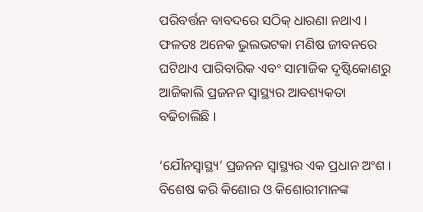ପରିବର୍ତ୍ତନ ବାବଦରେ ସଠିକ୍ ଧାରଣା ନଥାଏ । ଫଳତଃ ଅନେକ ଭୁଲଭଟକା ମଣିଷ ଜୀବନରେ ଘଟିଥାଏ ପାରିବାରିକ ଏବଂ ସାମାଜିକ ଦୃଷ୍ଟିକୋଣରୁ ଆଜିକାଲି ପ୍ରଜନନ ସ୍ଵାସ୍ଥ୍ୟର ଆବଶ୍ୟକତା ବଢିଚାଲିଛି ।

‘ଯୌନସ୍ୱାସ୍ଥ୍ୟ’ ପ୍ରଜନନ ସ୍ଵାସ୍ଥ୍ୟର ଏକ ପ୍ରଧାନ ଅଂଶ । ବିଶେଷ କରି କିଶୋର ଓ କିଶୋରୀମାନଙ୍କ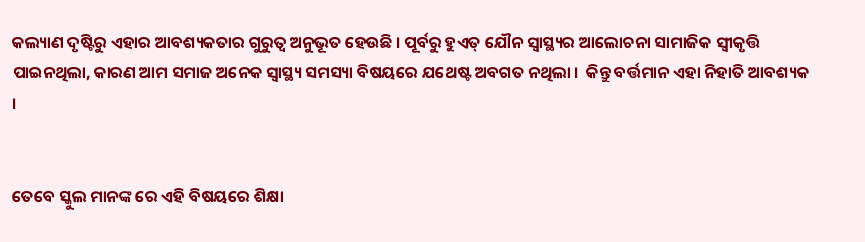କଲ୍ୟାଣ ଦୃଷ୍ଟିରୁ ଏହାର ଆବଶ୍ୟକତାର ଗୁରୁତ୍ଵ ଅନୁଭୂତ ହେଉଛି । ପୂର୍ବରୁ ହୁଏତ୍ ଯୌନ ସ୍ୱାସ୍ଥ୍ୟର ଆଲୋଚନା ସାମାଜିକ ସ୍ଵୀକୃତ୍ତି ପାଇନଥିଲା, କାରଣ ଆମ ସମାଜ ଅନେକ ସ୍ୱାସ୍ଥ୍ୟ ସମସ୍ୟା ବିଷୟରେ ଯଥେଷ୍ଟ ଅବଗତ ନଥିଲା ।  କିନ୍ତୁ ବର୍ତ୍ତମାନ ଏହା ନିହାତି ଆବଶ୍ୟକ ।


ତେବେ ସ୍କୁଲ ମାନଙ୍କ ରେ ଏହି ବିଷୟରେ ଶିକ୍ଷା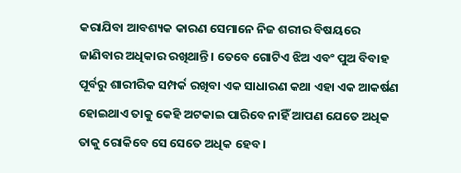କରାଯିବା ଆବଶ୍ୟକ କାରଣ ସେମାନେ ନିଜ ଶରୀର ବିଷୟରେ ଜାଣିବାର ଅଧିକାର ରଖିଥାନ୍ତି । ତେବେ ଗୋଟିଏ ଝିଅ ଏବଂ ପୁଅ ବିବାହ ପୂର୍ବରୁ ଶାରୀରିକ ସମ୍ପର୍କ ରଖିବା ଏକ ସାଧାରଣ କଥା ଏହା ଏକ ଆକର୍ଷଣ ହୋଇଥାଏ ତାକୁ କେହି ଅଟକାଇ ପାରିବେ ନାହିଁ ଆପଣ ଯେତେ ଅଧିକ ତାକୁ ରୋକିବେ ସେ ସେତେ ଅଧିକ ହେବ ।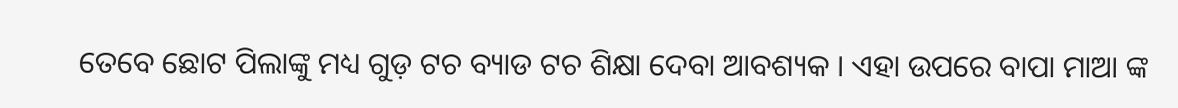ତେବେ ଛୋଟ ପିଲାଙ୍କୁ ମଧ୍ୟ ଗୁଡ଼ ଟଚ ବ୍ୟାଡ ଟଚ ଶିକ୍ଷା ଦେବା ଆବଶ୍ୟକ । ଏହା ଉପରେ ବାପା ମାଆ ଙ୍କ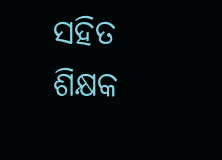ସହିତ ଶିକ୍ଷକ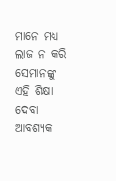ମାନେ ମଧ୍ୟ ଲାଜ ନ କରି ସେମାନଙ୍କୁ ଏହି ଶିକ୍ଷା ଦେବା ଆବଶ୍ୟକ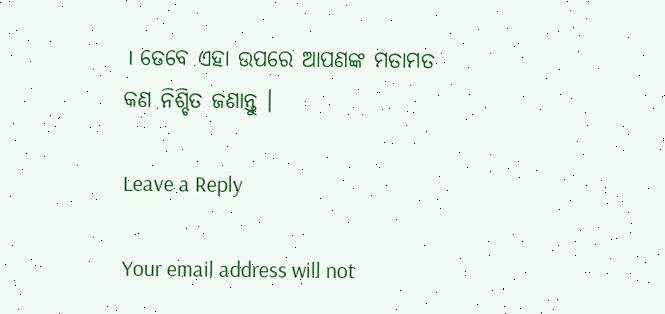। ତେବେ ଏହା ଉପରେ ଆପଣଙ୍କ ମତାମତ କଣ ନିଶ୍ଚିତ ଜଣାନ୍ତୁ ।

Leave a Reply

Your email address will not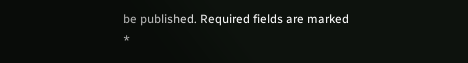be published. Required fields are marked *